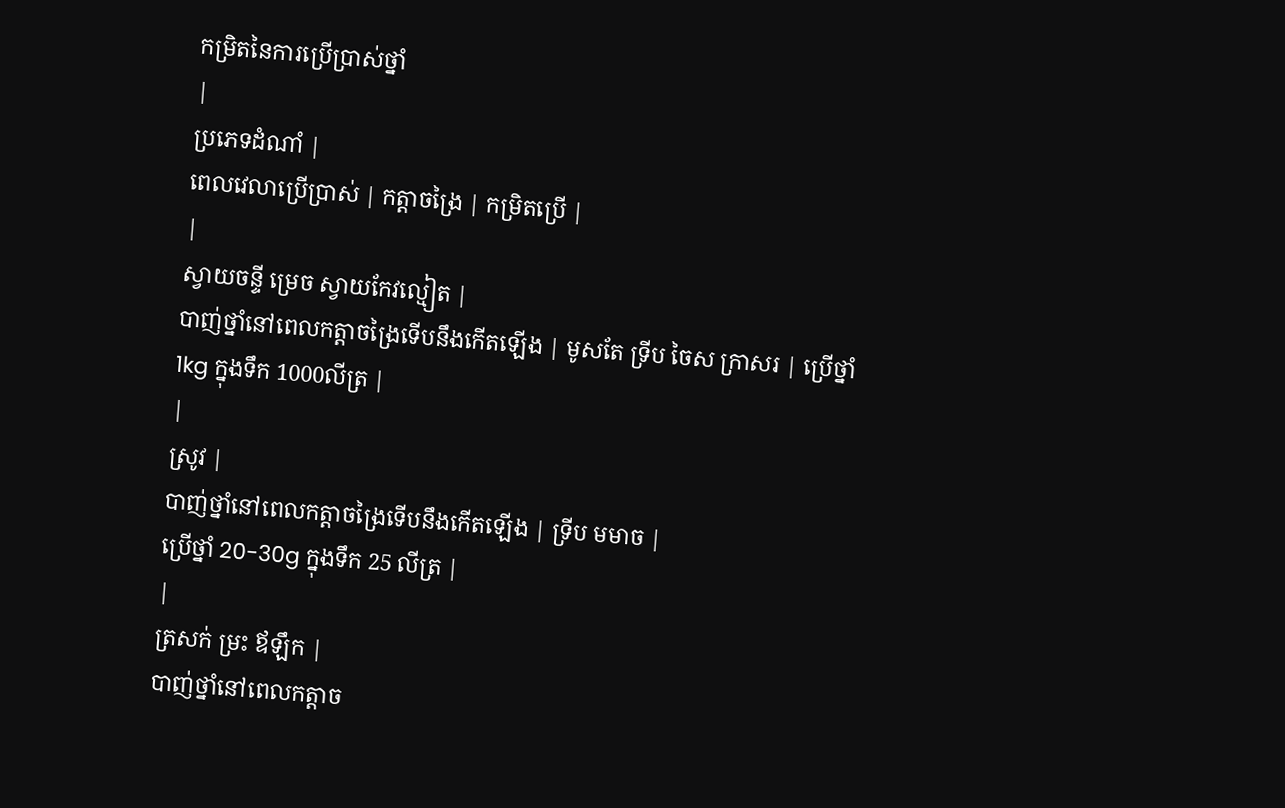កម្រិតនៃការប្រើប្រាស់ថ្នាំ
|
ប្រភេទដំណាំ |
ពេលវេលាប្រើប្រាស់ | កត្តាចង្រៃ | កម្រិតប្រើ |
|
ស្វាយចន្ទី ម្រេច ស្វាយកែវល្មៀត |
បាញ់ថ្នាំនៅពេលកត្តាចង្រៃទើបនឹងកើតឡើង | មូសតែ ទ្រីប ចៃស ក្រាសរ | ប្រើថ្នាំ 1kg ក្នុងទឹក 1000លីត្រ |
|
ស្រូវ |
បាញ់ថ្នាំនៅពេលកត្តាចង្រៃទើបនឹងកើតឡើង | ទ្រីប មមាច |
ប្រើថ្នាំ 20-30g ក្នុងទឹក 25 លីត្រ |
|
ត្រសក់ ម្រះ ឪឡឹក |
បាញ់ថ្នាំនៅពេលកត្តាច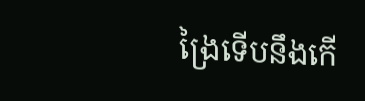ង្រៃទើបនឹងកើ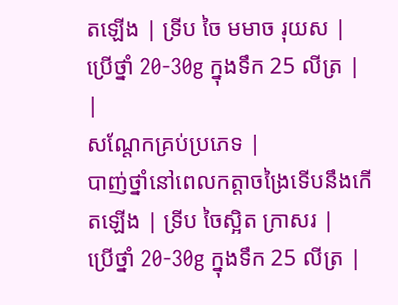តឡើង | ទ្រីប ចៃ មមាច រុយស |
ប្រើថ្នាំ 20-30g ក្នុងទឹក 25 លីត្រ |
|
សណ្តែកគ្រប់ប្រភេទ |
បាញ់ថ្នាំនៅពេលកត្តាចង្រៃទើបនឹងកើតឡើង | ទ្រីប ចៃស្អិត ក្រាសរ |
ប្រើថ្នាំ 20-30g ក្នុងទឹក 25 លីត្រ |